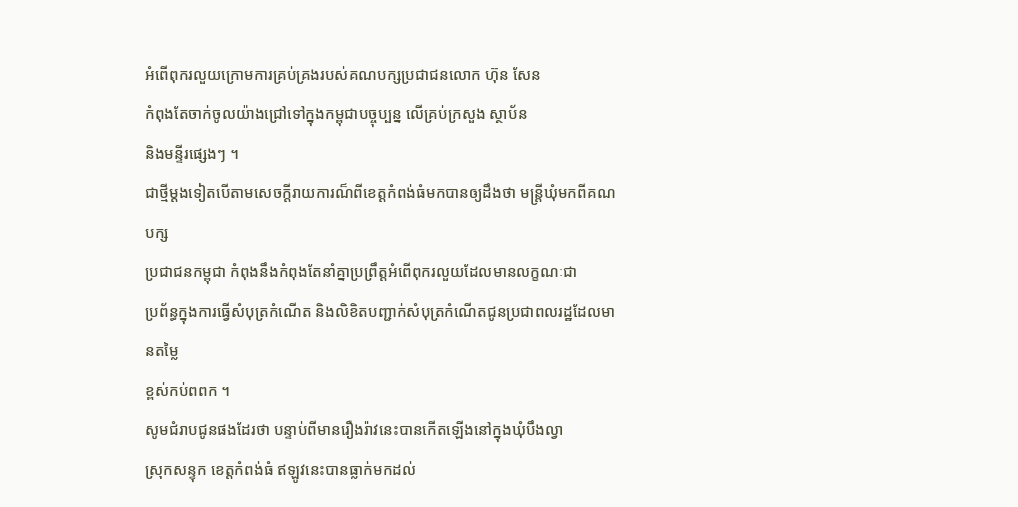អំពើពុករលួយក្រោមការគ្រប់គ្រងរបស់គណបក្សប្រជាជនលោក ហ៊ុន សែន
កំពុងតែចាក់ចូលយ៉ាងជ្រៅទៅក្នុងកម្ពុជាបច្ចុប្បន្ន លើគ្រប់ក្រសួង ស្ថាប័ន
និងមន្ទីរផ្សេងៗ ។
ជាថ្មីម្តងទៀតបើតាមសេចក្តីរាយការណ៏ពីខេត្តកំពង់ធំមកបានឲ្យដឹងថា មន្រ្តីឃុំមកពីគណបក្ស
ប្រជាជនកម្ពុជា កំពុងនឹងកំពុងតែនាំគ្នាប្រព្រឹត្តអំពើពុករលួយដែលមានលក្ខណៈជា
ប្រព័ន្ធក្នុងការធ្វើសំបុត្រកំណើត និងលិខិតបញ្ជាក់សំបុត្រកំណើតជូនប្រជាពលរដ្ឋដែលមានតម្លៃ
ខ្ពស់កប់ពពក ។
សូមជំរាបជូនផងដែរថា បន្ទាប់ពីមានរឿងរ៉ាវនេះបានកើតឡើងនៅក្នុងឃុំបឹងល្វា
ស្រុកសន្ទុក ខេត្តកំពង់ធំ ឥឡូវនេះបានធ្លាក់មកដល់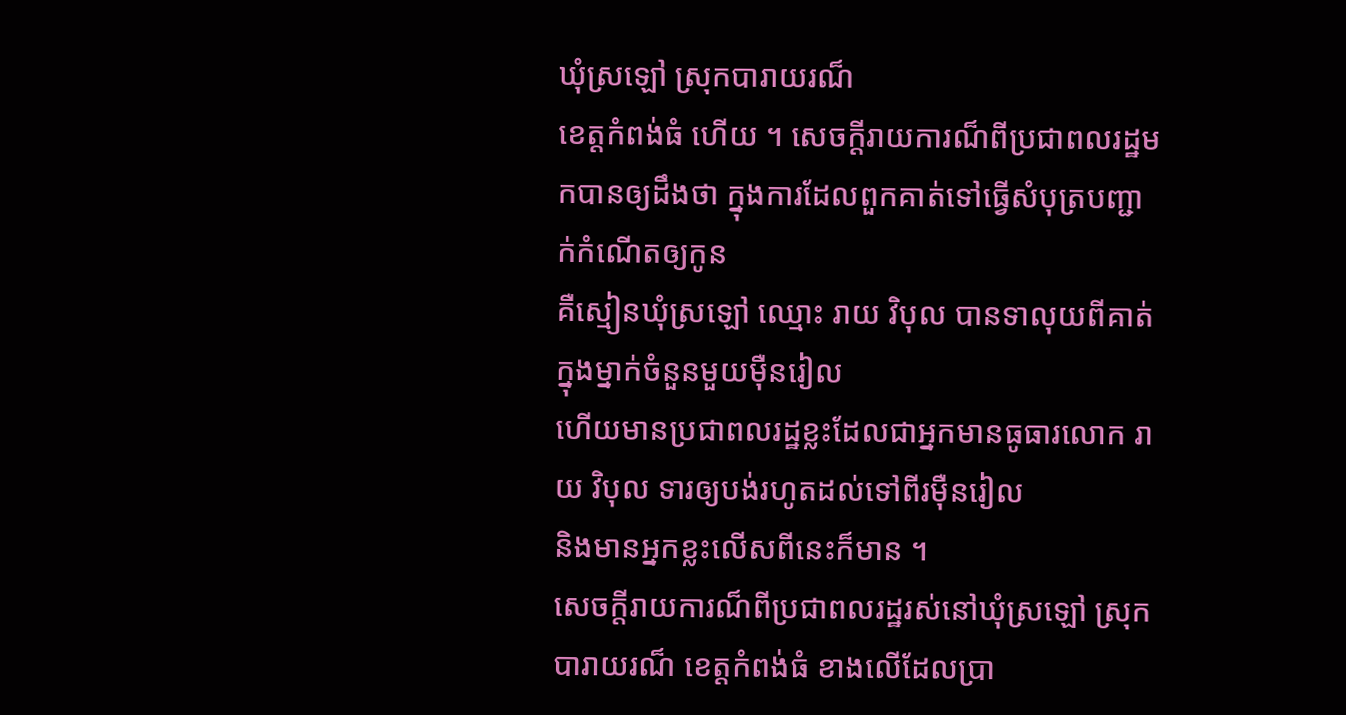ឃុំស្រឡៅ ស្រុកបារាយរណ៏
ខេត្តកំពង់ធំ ហើយ ។ សេចក្តីរាយការណ៏ពីប្រជាពលរដ្ឋមកបានឲ្យដឹងថា ក្នុងការដែលពួកគាត់ទៅធ្វើសំបុត្របញ្ជាក់កំណើតឲ្យកូន
គឺស្មៀនឃុំស្រឡៅ ឈ្មោះ រាយ វិបុល បានទាលុយពីគាត់ក្នុងម្នាក់ចំនួនមួយម៉ឺនរៀល
ហើយមានប្រជាពលរដ្ឋខ្លះដែលជាអ្នកមានធូធារលោក រាយ វិបុល ទារឲ្យបង់រហូតដល់ទៅពីរម៉ឺនរៀល
និងមានអ្នកខ្លះលើសពីនេះក៏មាន ។
សេចក្តីរាយការណ៏ពីប្រជាពលរដ្ឋរស់នៅឃុំស្រឡៅ ស្រុកបារាយរណ៏ ខេត្តកំពង់ធំ ខាងលើដែលប្រា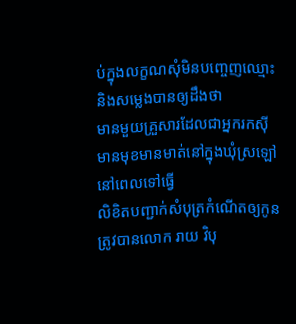ប់ក្នុងលក្ខណសុំមិនបញ្ចេញឈ្មោះនិងសម្លេងបានឲ្យដឹងថា
មានមួយគ្រួសារដែលជាអ្នករកស៊ី មានមុខមានមាត់នៅក្នុងឃុំស្រឡៅ នៅពេលទៅធ្វើ
លិខិតបញ្ជាក់សំបុត្រកំណើតឲ្យកូនត្រូវបានលោក រាយ វិបុ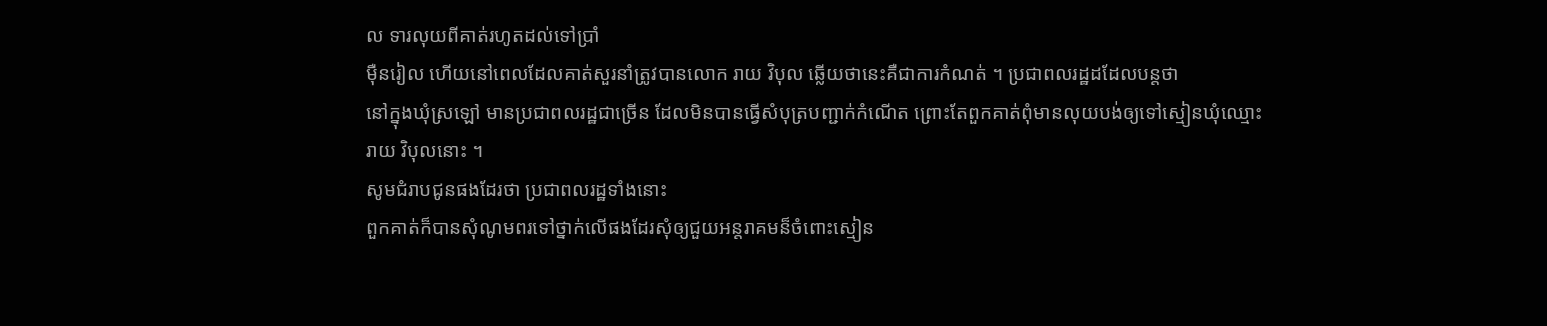ល ទារលុយពីគាត់រហូតដល់ទៅប្រាំ
ម៉ឺនរៀល ហើយនៅពេលដែលគាត់សួរនាំត្រូវបានលោក រាយ វិបុល ឆ្លើយថានេះគឺជាការកំណត់ ។ ប្រជាពលរដ្ឋដដែលបន្តថា
នៅក្នុងឃុំស្រឡៅ មានប្រជាពលរដ្ឋជាច្រើន ដែលមិនបានធ្វើសំបុត្របញ្ជាក់កំណើត ព្រោះតែពួកគាត់ពុំមានលុយបង់ឲ្យទៅស្មៀនឃុំឈ្មោះ
រាយ វិបុលនោះ ។
សូមជំរាបជូនផងដែរថា ប្រជាពលរដ្ឋទាំងនោះ
ពួកគាត់ក៏បានសុំណូមពរទៅថ្នាក់លើផងដែរសុំឲ្យជួយអន្តរាគមន៏ចំពោះស្មៀន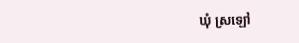ឃុំ ស្រឡៅ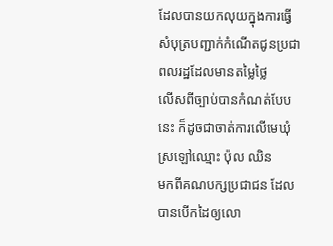ដែលបានយកលុយក្នុងការធ្វើសំបុត្របញ្ជាក់កំណើតជូនប្រជាពលរដ្ឋដែលមានតម្លៃថ្លៃ
លើសពីច្បាប់បានកំណត់បែបនេះ ក៏ដូចជាចាត់ការលើមេឃុំស្រឡៅឈ្មោះ ប៉ុល ឈិន
មកពីគណបក្សប្រជាជន ដែលបានបើកដៃឲ្យលោ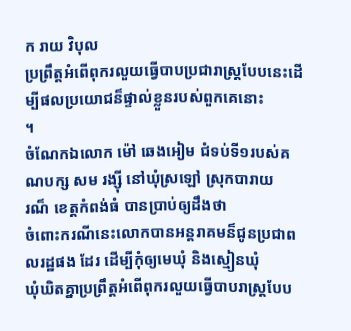ក រាយ វិបុល
ប្រព្រឹត្តអំពើពុករលួយធ្វើបាបប្រជារាស្រ្តបែបនេះដើម្បីផលប្រយោជន៏ផ្ទាល់ខ្លួនរបស់ពួកគេនោះ
។
ចំណែកឯលោក ម៉ៅ ឆេងអៀម ជំទប់ទី១របស់គណបក្ស សម រង្ស៊ី នៅឃុំស្រឡៅ ស្រុកបារាយ
រណ៏ ខេត្តកំពង់ធំ បានប្រាប់ឲ្យដឹងថា
ចំពោះករណីនេះលោកបានអន្តរាគមន៏ជូនប្រជាពលរដ្ឋផង ដែរ ដើម្បីកុំឲ្យមេឃុំ និងស្មៀនឃុំ
ឃុំឃិតគ្នាប្រព្រឹត្តអំពើពុករលួយធ្វើបាបរាស្រ្តបែប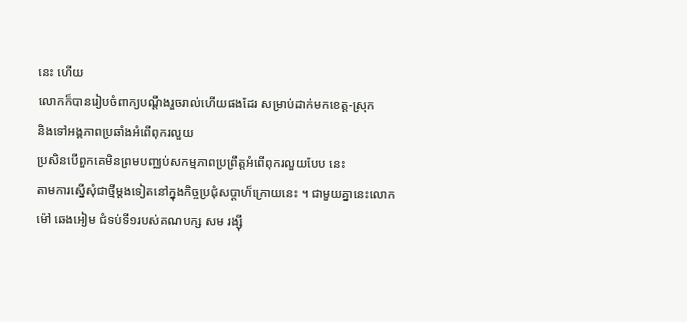នេះ ហើយ
លោកក៏បានរៀបចំពាក្យបណ្តឹងរួចរាល់ហើយផងដែរ សម្រាប់ដាក់មកខេត្ត-ស្រុក
និងទៅអង្គភាពប្រឆាំងអំពើពុករលួយ
ប្រសិនបើពួកគេមិនព្រមបញ្ឈប់សកម្មភាពប្រព្រឹត្តអំពើពុករលួយបែប នេះ
តាមការស្នើសុំជាថ្មីម្តងទៀតនៅក្នុងកិច្ចប្រជុំសប្តាហ៏ក្រោយនេះ ។ ជាមួយគ្នានេះលោក
ម៉ៅ ឆេងអៀម ជំទប់ទី១របស់គណបក្ស សម រង្ស៊ី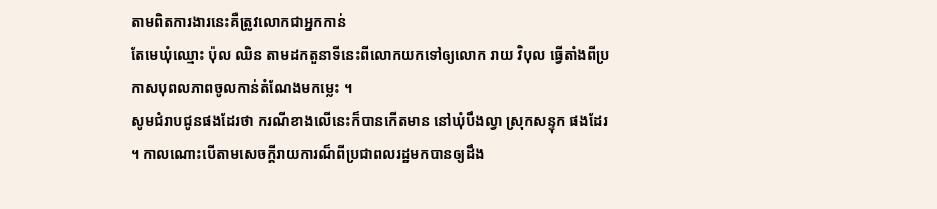តាមពិតការងារនេះគឺត្រូវលោកជាអ្នកកាន់
តែមេឃុំឈ្មោះ ប៉ុល ឈិន តាមដកតួនាទីនេះពីលោកយកទៅឲ្យលោក រាយ វិបុល ធ្វើតាំងពីប្រ
កាសបុពលភាពចូលកាន់តំណែងមកម្លេះ ។
សូមជំរាបជូនផងដែរថា ករណីខាងលើនេះក៏បានកើតមាន នៅឃុំបឹងល្វា ស្រុកសន្ទុក ផងដែរ
។ កាលណោះបើតាមសេចក្តីរាយការណ៏ពីប្រជាពលរដ្ឋមកបានឲ្យដឹង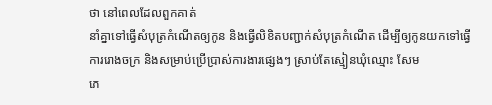ថា នៅពេលដែលពួកគាត់
នាំគ្នាទៅធ្វើសំបុត្រកំណើតឲ្យកូន និងធ្វើលិខិតបញ្ជាក់សំបុត្រកំណើត ដើម្បីឲ្យកូនយកទៅធ្វើ
ការរោងចក្រ និងសម្រាប់ប្រើប្រាស់ការងារផ្សេងៗ ស្រាប់តែស្មៀនឃុំឈ្មោះ សែម
ភេ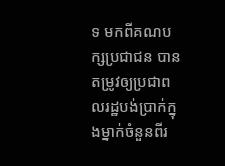ទ មកពីគណបក្សប្រជាជន បានតម្រូវឲ្យប្រជាពលរដ្ឋបង់ប្រាក់ក្នុងម្នាក់ចំនួនពីរ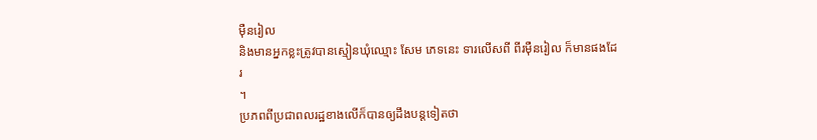ម៉ឺនរៀល
និងមានអ្នកខ្លះត្រូវបានស្មៀនឃុំឈ្មោះ សែម ភេទនេះ ទារលើសពី ពីរម៉ឺនរៀល ក៏មានផងដែរ
។
ប្រភពពីប្រជាពលរដ្ឋខាងលើក៏បានឲ្យដឹងបន្តទៀតថា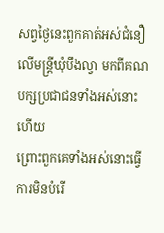សព្វថ្ងៃនេះពួកគាត់អស់ជំនឿលើមន្រ្តីឃុំបឹងល្វា មកពីគណបក្សប្រជាជនទាំងអស់នោះហើយ
ព្រោះពួកគេទាំងអស់នោះធ្វើការមិនបំរើ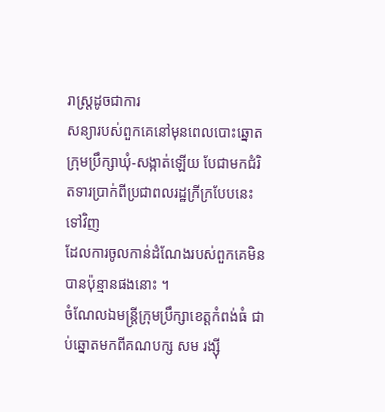រាស្រ្តដូចជាការ
សន្យារបស់ពួកគេនៅមុនពេលបោះឆ្នោតក្រុមប្រឹក្សាឃុំ-សង្កាត់ឡើយ បែជាមកជំរិតទារប្រាក់ពីប្រជាពលរដ្ឋក្រីក្របែបនេះទៅវិញ
ដែលការចូលកាន់ដំណែងរបស់ពួកគេមិនបានប៉ុន្មានផងនោះ ។
ចំណែលឯមន្រ្តីក្រុមប្រឹក្សាខេត្តកំពង់ធំ ជាប់ឆ្នោតមកពីគណបក្ស សម រង្ស៊ី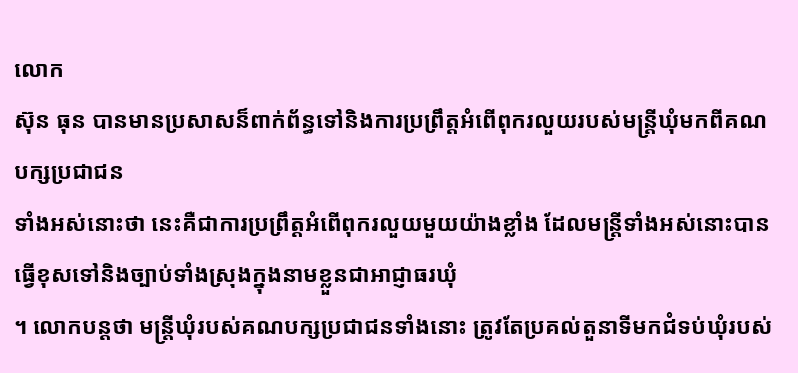លោក
ស៊ុន ធុន បានមានប្រសាសន៏ពាក់ព័ន្ធទៅនិងការប្រព្រឹត្តអំពើពុករលួយរបស់មន្រ្តីឃុំមកពីគណបក្សប្រជាជន
ទាំងអស់នោះថា នេះគឺជាការប្រព្រឹត្តអំពើពុករលួយមួយយ៉ាងខ្លាំង ដែលមន្រ្តីទាំងអស់នោះបានធ្វើខុសទៅនិងច្បាប់ទាំងស្រុងក្នុងនាមខ្លួនជាអាជ្ញាធរឃុំ
។ លោកបន្តថា មន្រ្តីឃុំរបស់គណបក្សប្រជាជនទាំងនោះ ត្រូវតែប្រគល់តួនាទីមកជំទប់ឃុំរបស់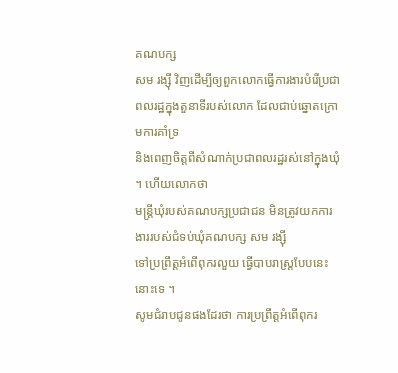គណបក្ស
សម រង្ស៊ី វិញដើម្បីឲ្យពួកលោកធ្វើការងារបំរើប្រជាពលរដ្ឋក្នុងតួនាទីរបស់លោក ដែលជាប់ឆ្នោតក្រោមការគាំទ្រ
និងពេញចិត្តពីសំណាក់ប្រជាពលរដ្ឋរស់នៅក្នុងឃុំ ។ ហើយលោកថា
មន្រ្តីឃុំរបស់គណបក្សប្រជាជន មិនត្រូវយកការងាររបស់ជំទប់ឃុំគណបក្ស សម រង្ស៊ី
ទៅប្រព្រឹត្តអំពើពុករលួយ ធ្វើបាបរាស្រ្តបែបនេះនោះទេ ។
សូមជំរាបជូនផងដែរថា ការប្រព្រឹត្តអំពើពុករ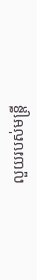លួយរបស់មន្រ្តី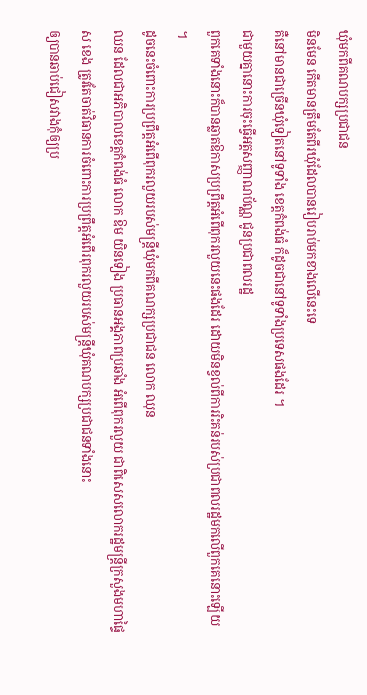ឃុំមកពីគណបក្សប្រជាជន
មិនមែន កើតមានត្រឹមតែពីរឃុំដែលបានរៀបរាប់មកខាងលើនេះទេ
គឺនៅមានជាច្រើនឃុំទៀតនៅទូទាំង ខេត្តកំពង់ធំ ក៏ដូចជានៅទូទាំងប្រទេសផងដែរ ។
ជាមួយគ្នានោះការចុះធ្វើអត្តសញ្ញាណប័ណ្ណ ជូនប្រជាពលរដ្ឋ
ពួកគេទាំងនោះក៏បានឆ្លាតឱកាសប្រព្រឹត្តអំពើពុករលួយនេះផងដែរ ដោយមិនខ្វល់ពីការរិះគន់របស់ប្រជាពលរដ្ឋមកលើពួកគេនោះឡើយ
។
ដូចនេះចំពោះការប្រព្រឹត្តអំពើពុករលួយរបស់មន្រ្តីឃុំមកពីគណក្សប្រជាជន លោក ឈុន
ឈន ដែលជាអភិបាលខេត្តកំពង់ធំ លោក ឱម យិនទៀង ប្រធានអង្គភាពប្រឆាំង អំពើពុករលួយ ជាពិសេសលោករដ្ឋមន្រ្តីក្រសួងមហាផៃ្ទ
ស ខេង ត្រូវតែចាត់វិធានការចំពោះការប្រព្រឹត្តអំពើរពុករលួយរបស់មន្រ្តីឃុំគណបក្សប្រជាជនទាំងនោះ
ឲ្យបានឆាប់ជៀសវាងកុំឲ្យប្រ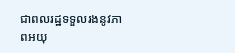ជាពលរដ្ឋទទួលរងនូវភាពអយុ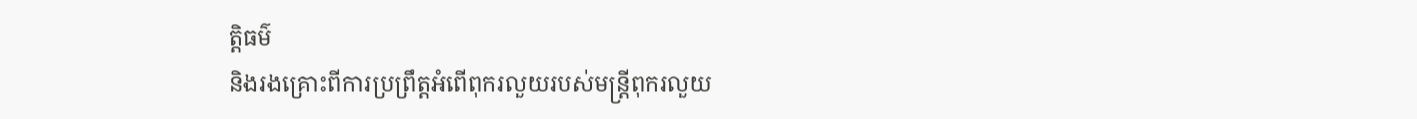ត្តិធម៌
និងរងគ្រោះពីការប្រព្រឹត្តអំពើពុករលួយរបស់មន្រ្តីពុករលួយ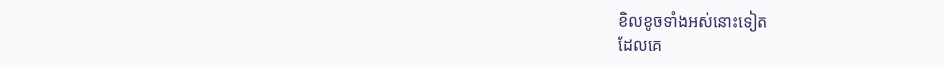ខិលខូចទាំងអស់នោះទៀត
ដែលគេ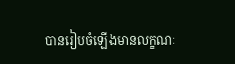បានរៀបចំឡើងមានលក្ខណៈ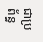ជាប្រព័ន្ធ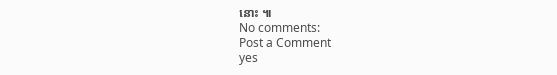នោះ ៕
No comments:
Post a Comment
yes